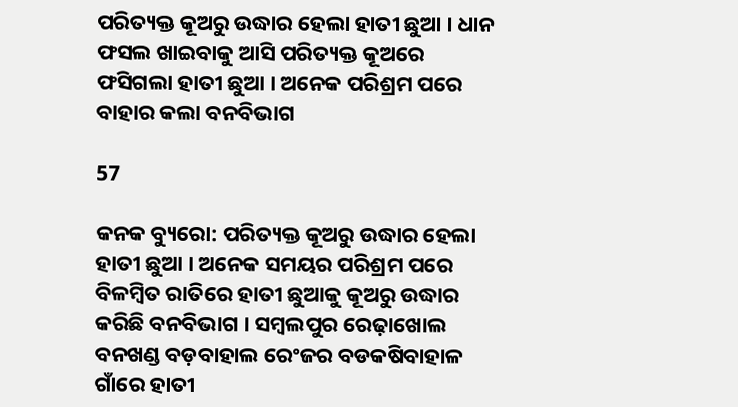ପରିତ୍ୟକ୍ତ କୂଅରୁ ଉଦ୍ଧାର ହେଲା ହାତୀ ଛୁଆ । ଧାନ ଫସଲ ଖାଇବାକୁ ଆସି ପରିତ୍ୟକ୍ତ କୂଅରେ ଫସିଗଲା ହାତୀ ଛୁଆ । ଅନେକ ପରିଶ୍ରମ ପରେ ବାହାର କଲା ବନବିଭାଗ

57

କନକ ବ୍ୟୁରୋ: ପରିତ୍ୟକ୍ତ କୂଅରୁ ଉଦ୍ଧାର ହେଲା ହାତୀ ଛୁଆ । ଅନେକ ସମୟର ପରିଶ୍ରମ ପରେ ବିଳମ୍ବିତ ରାତିରେ ହାତୀ ଛୁଆକୁ କୂଅରୁ ଉଦ୍ଧାର କରିଛି ବନବିଭାଗ । ସମ୍ବଲପୁର ରେଢ଼ାଖୋଲ ବନଖଣ୍ଡ ବଡ଼ବାହାଲ ରେଂଜର ବଡକଷିବାହାଳ ଗାଁରେ ହାତୀ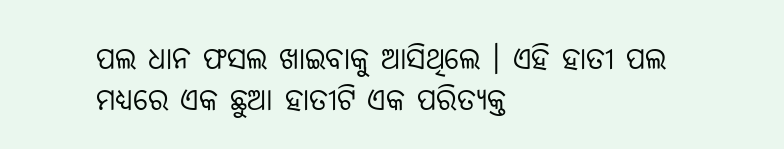ପଲ ଧାନ ଫସଲ ଖାଇବାକୁ ଆସିଥିଲେ । ଏହି ହାତୀ ପଲ ମଧ୍ୟରେ ଏକ ଛୁଆ ହାତୀଟି ଏକ ପରିତ୍ୟକ୍ତ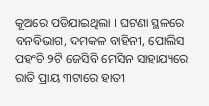କୂଅରେ ପଡିଯାଇଥିଲା । ଘଟଣା ସ୍ଥଳରେ ବନବିଭାଗ, ଦମକଳ ବାହିନୀ, ପୋଲିସ ପହଂଚି ୨ଟି ଜେସିବି ମେସିନ ସାହାଯ୍ୟରେ ରାତି ପ୍ରାୟ ୩ଟାରେ ହାତୀ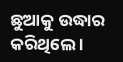ଛୁଆକୁ ଉଦ୍ଧାର କରିଥିଲେ ।